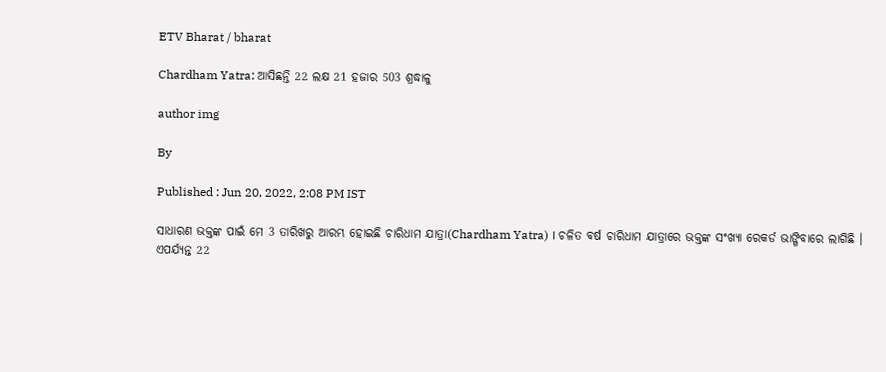ETV Bharat / bharat

Chardham Yatra: ଆସିଛନ୍ତି 22 ଲକ୍ଷ 21 ହଜାର 503 ଶ୍ରଦ୍ଧାଳୁ

author img

By

Published : Jun 20, 2022, 2:08 PM IST

ସାଧାରଣ ଭକ୍ତଙ୍କ ପାଇଁ ମେ 3 ତାରିଖରୁ ଆରମ୍ଭ ହୋଇଛି ଚାରିଧାମ ଯାତ୍ରା(Chardham Yatra) । ଚଳିତ ବର୍ଷ ଚାରିଧାମ ଯାତ୍ରାରେ ଭକ୍ତଙ୍କ ସଂଖ୍ୟା ରେକର୍ଡ ଭାଙ୍ଗିବାରେ ଲାଗିଛି । ଏପର୍ଯ୍ୟନ୍ତ 22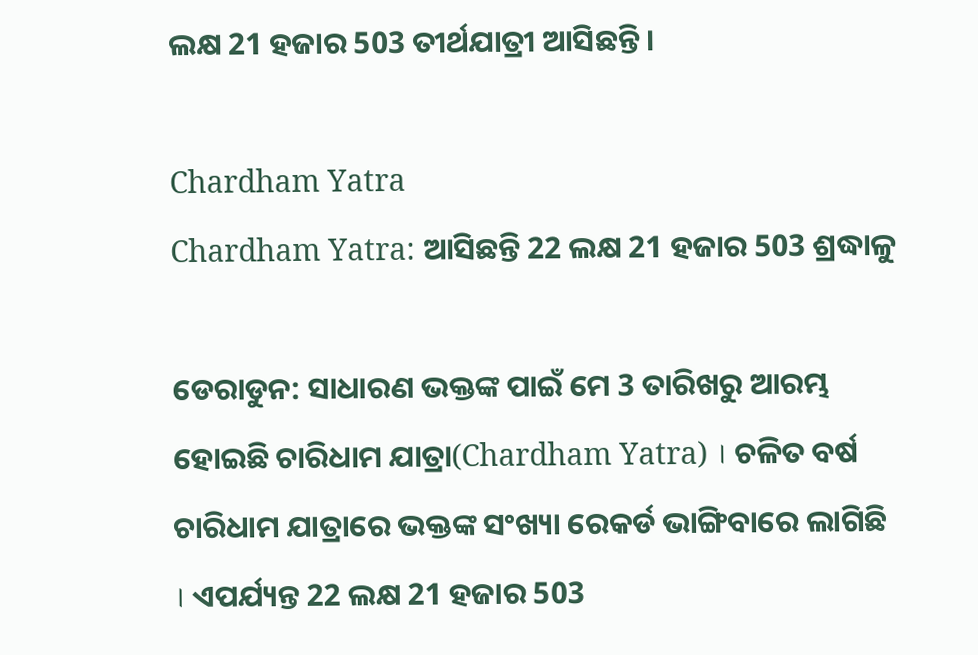ଲକ୍ଷ 21 ହଜାର 503 ତୀର୍ଥଯାତ୍ରୀ ଆସିଛନ୍ତି ।

Chardham Yatra
Chardham Yatra: ଆସିଛନ୍ତି 22 ଲକ୍ଷ 21 ହଜାର 503 ଶ୍ରଦ୍ଧାଳୁ

ଡେରାଡୁନ: ସାଧାରଣ ଭକ୍ତଙ୍କ ପାଇଁ ମେ 3 ତାରିଖରୁ ଆରମ୍ଭ ହୋଇଛି ଚାରିଧାମ ଯାତ୍ରା(Chardham Yatra) । ଚଳିତ ବର୍ଷ ଚାରିଧାମ ଯାତ୍ରାରେ ଭକ୍ତଙ୍କ ସଂଖ୍ୟା ରେକର୍ଡ ଭାଙ୍ଗିବାରେ ଲାଗିଛି । ଏପର୍ଯ୍ୟନ୍ତ 22 ଲକ୍ଷ 21 ହଜାର 503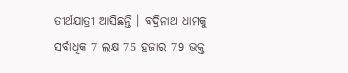ତୀର୍ଥଯାତ୍ରୀ ଆସିଛନ୍ତି । ବଦ୍ରିନାଥ ଧାମକୁ ସର୍ବାଧିକ 7 ଲକ୍ଷ 75 ହଜାର 79 ଭକ୍ତ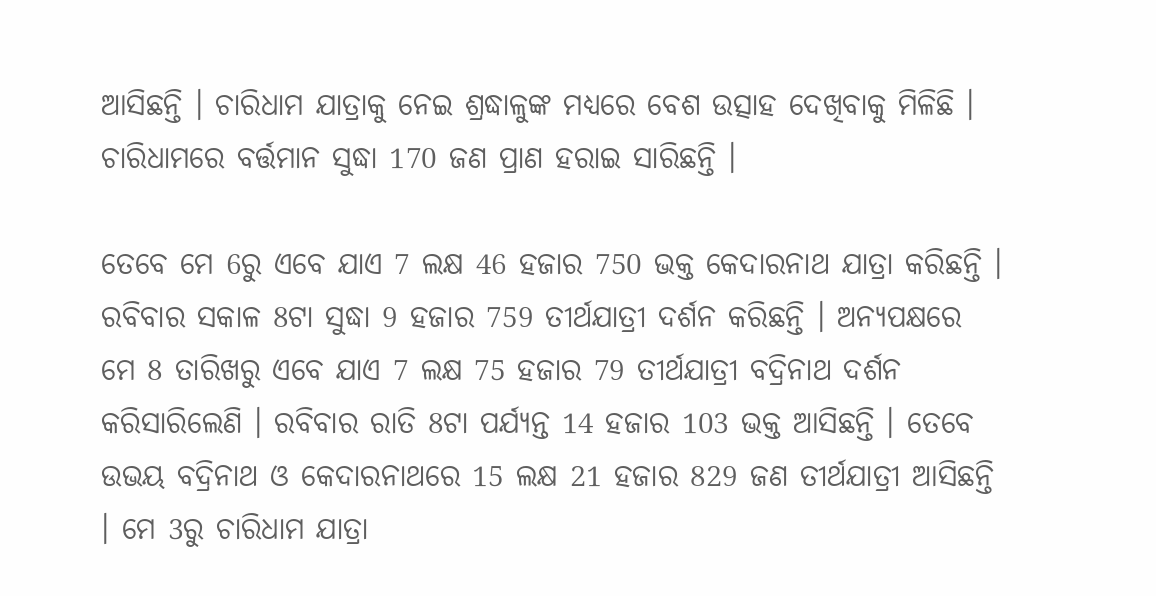ଆସିଛନ୍ତି । ଚାରିଧାମ ଯାତ୍ରାକୁ ନେଇ ଶ୍ରଦ୍ଧାଳୁଙ୍କ ମଧ୍ୟରେ ବେଶ ଉତ୍ସାହ ଦେଖିବାକୁ ମିଳିଛି । ଚାରିଧାମରେ ବର୍ତ୍ତମାନ ସୁଦ୍ଧା 170 ଜଣ ପ୍ରାଣ ହରାଇ ସାରିଛନ୍ତି ।

ତେବେ ମେ 6ରୁ ଏବେ ଯାଏ 7 ଲକ୍ଷ 46 ହଜାର 750 ଭକ୍ତ କେଦାରନାଥ ଯାତ୍ରା କରିଛନ୍ତି । ରବିବାର ସକାଳ 8ଟା ସୁଦ୍ଧା 9 ହଜାର 759 ତୀର୍ଥଯାତ୍ରୀ ଦର୍ଶନ କରିଛନ୍ତି । ଅନ୍ୟପକ୍ଷରେ ମେ 8 ତାରିଖରୁ ଏବେ ଯାଏ 7 ଲକ୍ଷ 75 ହଜାର 79 ତୀର୍ଥଯାତ୍ରୀ ବଦ୍ରିନାଥ ଦର୍ଶନ କରିସାରିଲେଣି । ରବିବାର ରାତି 8ଟା ପର୍ଯ୍ୟନ୍ତ 14 ହଜାର 103 ଭକ୍ତ ଆସିଛନ୍ତି । ତେବେ ଉଭୟ ବଦ୍ରିନାଥ ଓ କେଦାରନାଥରେ 15 ଲକ୍ଷ 21 ହଜାର 829 ଜଣ ତୀର୍ଥଯାତ୍ରୀ ଆସିଛନ୍ତି । ମେ 3ରୁ ଚାରିଧାମ ଯାତ୍ରା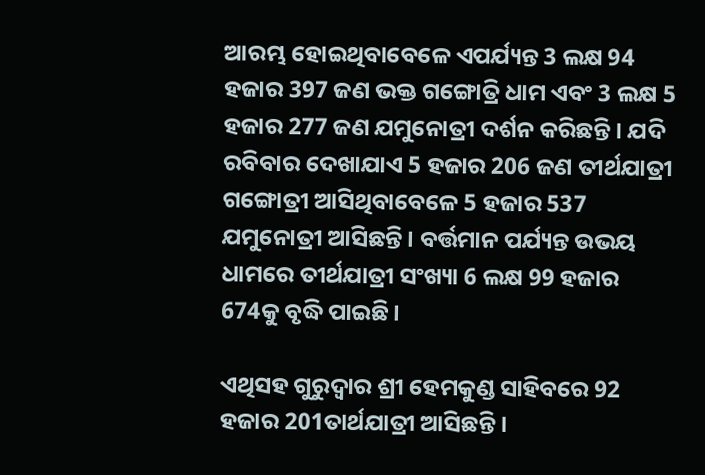ଆରମ୍ଭ ହୋଇଥିବାବେଳେ ଏପର୍ଯ୍ୟନ୍ତ 3 ଲକ୍ଷ 94 ହଜାର 397 ଜଣ ଭକ୍ତ ଗଙ୍ଗୋତ୍ରି ଧାମ ଏବଂ 3 ଲକ୍ଷ 5 ହଜାର 277 ଜଣ ଯମୁନୋତ୍ରୀ ଦର୍ଶନ କରିଛନ୍ତି । ଯଦି ରବିବାର ଦେଖାଯାଏ 5 ହଜାର 206 ଜଣ ତୀର୍ଥଯାତ୍ରୀ ଗଙ୍ଗୋତ୍ରୀ ଆସିଥିବାବେଳେ 5 ହଜାର 537 ଯମୁନୋତ୍ରୀ ଆସିଛନ୍ତି । ବର୍ତ୍ତମାନ ପର୍ଯ୍ୟନ୍ତ ଉଭୟ ଧାମରେ ତୀର୍ଥଯାତ୍ରୀ ସଂଖ୍ୟା 6 ଲକ୍ଷ 99 ହଜାର 674କୁ ବୃଦ୍ଧି ପାଇଛି।

ଏଥିସହ ଗୁରୁଦ୍ବାର ଶ୍ରୀ ହେମକୁଣ୍ଡ ସାହିବରେ 92 ହଜାର 201ତାର୍ଥଯାତ୍ରୀ ଆସିଛନ୍ତି ।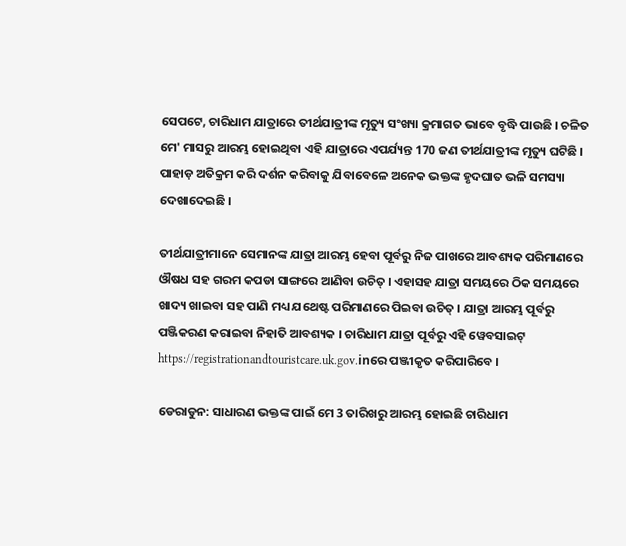ସେପଟେ, ଚାରିଧାମ ଯାତ୍ରାରେ ତୀର୍ଥଯାତ୍ରୀଙ୍କ ମୃତ୍ୟୁ ସଂଖ୍ୟା କ୍ରମାଗତ ଭାବେ ବୃଦ୍ଧି ପାଉଛି । ଚଳିତ ମେ' ମାସରୁ ଆରମ୍ଭ ହୋଇଥିବା ଏହି ଯାତ୍ରାରେ ଏପର୍ଯ୍ୟନ୍ତ 170 ଜଣ ତୀର୍ଥଯାତ୍ରୀଙ୍କ ମୃତ୍ୟୁ ଘଟିଛି । ପାହାଡ଼ ଅତିକ୍ରମ କରି ଦର୍ଶନ କରିବାକୁ ଯିବାବେଳେ ଅନେକ ଭକ୍ତଙ୍କ ହୃଦଘାତ ଭଳି ସମସ୍ୟା ଦେଖାଦେଇଛି ।

ତୀର୍ଥଯାତ୍ରୀମାନେ ସେମାନଙ୍କ ଯାତ୍ରା ଆରମ୍ଭ ହେବା ପୂର୍ବରୁ ନିଜ ପାଖରେ ଆବଶ୍ୟକ ପରିମାଣରେ ଔଷଧ ସହ ଗରମ କପଡା ସାଙ୍ଗରେ ଆଣିବା ଉଚିତ୍‌ । ଏହାସହ ଯାତ୍ରା ସମୟରେ ଠିକ ସମୟରେ ଖାଦ୍ୟ ଖାଇବା ସହ ପାଣି ମଧ୍ୟ ଯଥେଷ୍ଟ ପରିମାଣରେ ପିଇବା ଉଚିତ୍‌ । ଯାତ୍ରା ଆରମ୍ଭ ପୂର୍ବରୁ ପଞ୍ଜିକରଣ କରାଇବା ନିହାତି ଆବଶ୍ୟକ । ଚାରିଧାମ ଯାତ୍ରା ପୂର୍ବରୁ ଏହି ୱେବସାଇଟ୍ https://registrationandtouristcare.uk.gov.inରେ ପଞ୍ଜୀକୃତ କରିପାରିବେ ।

ଡେରାଡୁନ: ସାଧାରଣ ଭକ୍ତଙ୍କ ପାଇଁ ମେ 3 ତାରିଖରୁ ଆରମ୍ଭ ହୋଇଛି ଚାରିଧାମ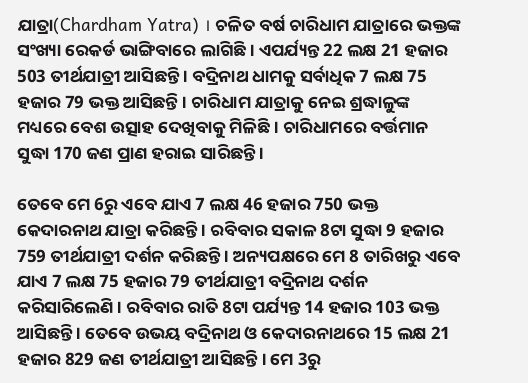ଯାତ୍ରା(Chardham Yatra) । ଚଳିତ ବର୍ଷ ଚାରିଧାମ ଯାତ୍ରାରେ ଭକ୍ତଙ୍କ ସଂଖ୍ୟା ରେକର୍ଡ ଭାଙ୍ଗିବାରେ ଲାଗିଛି । ଏପର୍ଯ୍ୟନ୍ତ 22 ଲକ୍ଷ 21 ହଜାର 503 ତୀର୍ଥଯାତ୍ରୀ ଆସିଛନ୍ତି । ବଦ୍ରିନାଥ ଧାମକୁ ସର୍ବାଧିକ 7 ଲକ୍ଷ 75 ହଜାର 79 ଭକ୍ତ ଆସିଛନ୍ତି । ଚାରିଧାମ ଯାତ୍ରାକୁ ନେଇ ଶ୍ରଦ୍ଧାଳୁଙ୍କ ମଧ୍ୟରେ ବେଶ ଉତ୍ସାହ ଦେଖିବାକୁ ମିଳିଛି । ଚାରିଧାମରେ ବର୍ତ୍ତମାନ ସୁଦ୍ଧା 170 ଜଣ ପ୍ରାଣ ହରାଇ ସାରିଛନ୍ତି ।

ତେବେ ମେ 6ରୁ ଏବେ ଯାଏ 7 ଲକ୍ଷ 46 ହଜାର 750 ଭକ୍ତ କେଦାରନାଥ ଯାତ୍ରା କରିଛନ୍ତି । ରବିବାର ସକାଳ 8ଟା ସୁଦ୍ଧା 9 ହଜାର 759 ତୀର୍ଥଯାତ୍ରୀ ଦର୍ଶନ କରିଛନ୍ତି । ଅନ୍ୟପକ୍ଷରେ ମେ 8 ତାରିଖରୁ ଏବେ ଯାଏ 7 ଲକ୍ଷ 75 ହଜାର 79 ତୀର୍ଥଯାତ୍ରୀ ବଦ୍ରିନାଥ ଦର୍ଶନ କରିସାରିଲେଣି । ରବିବାର ରାତି 8ଟା ପର୍ଯ୍ୟନ୍ତ 14 ହଜାର 103 ଭକ୍ତ ଆସିଛନ୍ତି । ତେବେ ଉଭୟ ବଦ୍ରିନାଥ ଓ କେଦାରନାଥରେ 15 ଲକ୍ଷ 21 ହଜାର 829 ଜଣ ତୀର୍ଥଯାତ୍ରୀ ଆସିଛନ୍ତି । ମେ 3ରୁ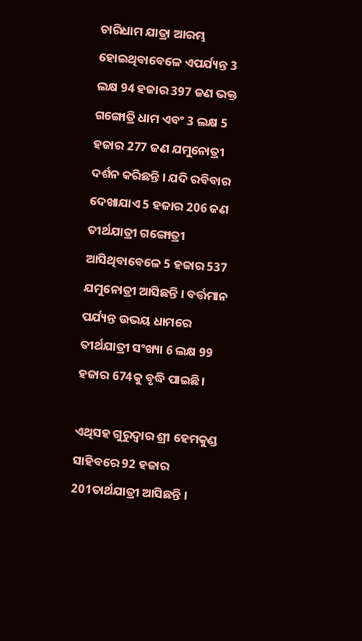ଚାରିଧାମ ଯାତ୍ରା ଆରମ୍ଭ ହୋଇଥିବାବେଳେ ଏପର୍ଯ୍ୟନ୍ତ 3 ଲକ୍ଷ 94 ହଜାର 397 ଜଣ ଭକ୍ତ ଗଙ୍ଗୋତ୍ରି ଧାମ ଏବଂ 3 ଲକ୍ଷ 5 ହଜାର 277 ଜଣ ଯମୁନୋତ୍ରୀ ଦର୍ଶନ କରିଛନ୍ତି । ଯଦି ରବିବାର ଦେଖାଯାଏ 5 ହଜାର 206 ଜଣ ତୀର୍ଥଯାତ୍ରୀ ଗଙ୍ଗୋତ୍ରୀ ଆସିଥିବାବେଳେ 5 ହଜାର 537 ଯମୁନୋତ୍ରୀ ଆସିଛନ୍ତି । ବର୍ତ୍ତମାନ ପର୍ଯ୍ୟନ୍ତ ଉଭୟ ଧାମରେ ତୀର୍ଥଯାତ୍ରୀ ସଂଖ୍ୟା 6 ଲକ୍ଷ 99 ହଜାର 674କୁ ବୃଦ୍ଧି ପାଇଛି।

ଏଥିସହ ଗୁରୁଦ୍ବାର ଶ୍ରୀ ହେମକୁଣ୍ଡ ସାହିବରେ 92 ହଜାର 201ତାର୍ଥଯାତ୍ରୀ ଆସିଛନ୍ତି ।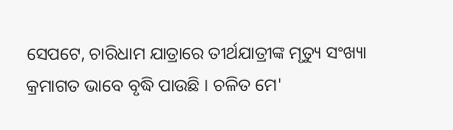ସେପଟେ, ଚାରିଧାମ ଯାତ୍ରାରେ ତୀର୍ଥଯାତ୍ରୀଙ୍କ ମୃତ୍ୟୁ ସଂଖ୍ୟା କ୍ରମାଗତ ଭାବେ ବୃଦ୍ଧି ପାଉଛି । ଚଳିତ ମେ'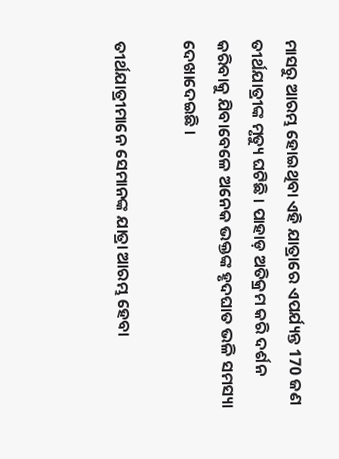ମାସରୁ ଆରମ୍ଭ ହୋଇଥିବା ଏହି ଯାତ୍ରାରେ ଏପର୍ଯ୍ୟନ୍ତ 170 ଜଣ ତୀର୍ଥଯାତ୍ରୀଙ୍କ ମୃତ୍ୟୁ ଘଟିଛି । ପାହାଡ଼ ଅତିକ୍ରମ କରି ଦର୍ଶନ କରିବାକୁ ଯିବାବେଳେ ଅନେକ ଭକ୍ତଙ୍କ ହୃଦଘାତ ଭଳି ସମସ୍ୟା ଦେଖାଦେଇଛି ।

ତୀର୍ଥଯାତ୍ରୀମାନେ ସେମାନଙ୍କ ଯାତ୍ରା ଆରମ୍ଭ ହେବା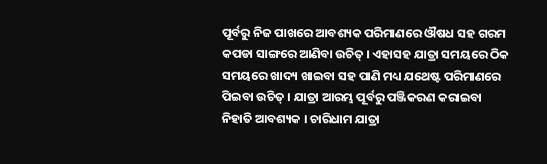ପୂର୍ବରୁ ନିଜ ପାଖରେ ଆବଶ୍ୟକ ପରିମାଣରେ ଔଷଧ ସହ ଗରମ କପଡା ସାଙ୍ଗରେ ଆଣିବା ଉଚିତ୍‌ । ଏହାସହ ଯାତ୍ରା ସମୟରେ ଠିକ ସମୟରେ ଖାଦ୍ୟ ଖାଇବା ସହ ପାଣି ମଧ୍ୟ ଯଥେଷ୍ଟ ପରିମାଣରେ ପିଇବା ଉଚିତ୍‌ । ଯାତ୍ରା ଆରମ୍ଭ ପୂର୍ବରୁ ପଞ୍ଜିକରଣ କରାଇବା ନିହାତି ଆବଶ୍ୟକ । ଚାରିଧାମ ଯାତ୍ରା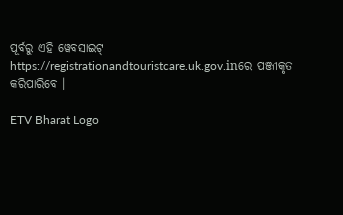ପୂର୍ବରୁ ଏହି ୱେବସାଇଟ୍ https://registrationandtouristcare.uk.gov.inରେ ପଞ୍ଜୀକୃତ କରିପାରିବେ ।

ETV Bharat Logo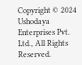Copyright © 2024 Ushodaya Enterprises Pvt. Ltd., All Rights Reserved.